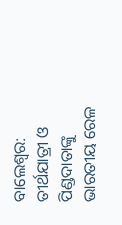ବାଲେଶ୍ବର: ତୀର୍ଥଯାତ୍ରୀ ଓ ପିଣ୍ଡଦାତାଙ୍କୁ ଭାରତୀୟ ରେଳ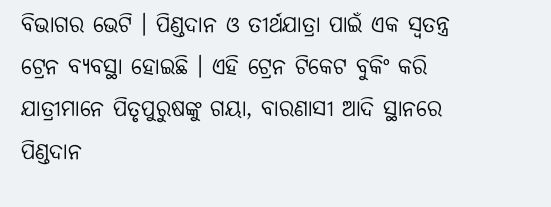ବିଭାଗର ଭେଟି । ପିଣ୍ଡଦାନ ଓ ତୀର୍ଥଯାତ୍ରା ପାଇଁ ଏକ ସ୍ୱତନ୍ତ୍ର ଟ୍ରେନ ବ୍ୟବସ୍ଥା ହୋଇଛି । ଏହି ଟ୍ରେନ ଟିକେଟ ବୁକିଂ କରି ଯାତ୍ରୀମାନେ ପିତୃପୁରୁଷଙ୍କୁ ଗୟା, ବାରଣାସୀ ଆଦି ସ୍ଥାନରେ ପିଣ୍ଡଦାନ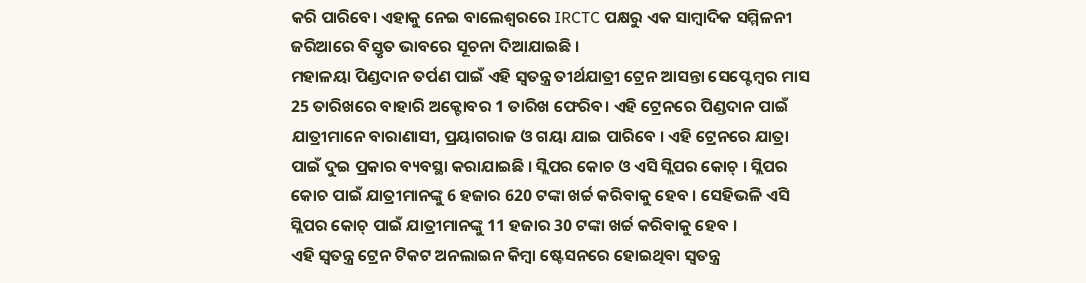କରି ପାରିବେ। ଏହାକୁ ନେଇ ବାଲେଶ୍ବରରେ IRCTC ପକ୍ଷରୁ ଏକ ସାମ୍ବାଦିକ ସମ୍ମିଳନୀ ଜରିଆରେ ବିସ୍ତୃତ ଭାବରେ ସୂଚନା ଦିଆଯାଇଛି ।
ମହାଳୟା ପିଣ୍ଡଦାନ ତର୍ପଣ ପାଇଁ ଏହି ସ୍ୱତନ୍ତ୍ର ତୀର୍ଥଯାତ୍ରୀ ଟ୍ରେନ ଆସନ୍ତା ସେପ୍ଟେମ୍ବର ମାସ 25 ତାରିଖରେ ବାହାରି ଅକ୍ଟୋବର 1 ତାରିଖ ଫେରିବ। ଏହି ଟ୍ରେନରେ ପିଣ୍ଡଦାନ ପାଇଁ ଯାତ୍ରୀମାନେ ବାରାଣାସୀ, ପ୍ରୟାଗରାଜ ଓ ଗୟା ଯାଇ ପାରିବେ । ଏହି ଟ୍ରେନରେ ଯାତ୍ରା ପାଇଁ ଦୁଇ ପ୍ରକାର ବ୍ୟବସ୍ଥା କରାଯାଇଛି । ସ୍ଲିପର କୋଚ ଓ ଏସି ସ୍ଲିପର କୋଚ୍ । ସ୍ଲିପର କୋଚ ପାଇଁ ଯାତ୍ରୀମାନଙ୍କୁ 6 ହଜାର 620 ଟଙ୍କା ଖର୍ଚ୍ଚ କରିବାକୁ ହେବ । ସେହିଭଳି ଏସି ସ୍ଲିପର କୋଚ୍ ପାଇଁ ଯାତ୍ରୀମାନଙ୍କୁ 11 ହଜାର 30 ଟଙ୍କା ଖର୍ଚ୍ଚ କରିବାକୁ ହେବ ।
ଏହି ସ୍ବତନ୍ତ୍ର ଟ୍ରେନ ଟିକଟ ଅନଲାଇନ କିମ୍ବା ଷ୍ଟେସନରେ ହୋଇଥିବା ସ୍ୱତନ୍ତ୍ର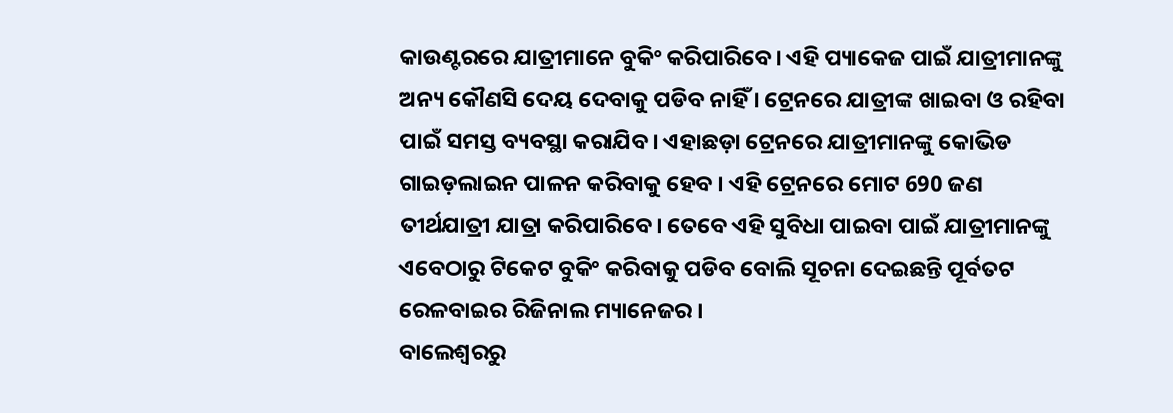କାଉଣ୍ଟରରେ ଯାତ୍ରୀମାନେ ବୁକିଂ କରିପାରିବେ। ଏହି ପ୍ୟାକେଜ ପାଇଁ ଯାତ୍ରୀମାନଙ୍କୁ ଅନ୍ୟ କୌଣସି ଦେୟ ଦେବାକୁ ପଡିବ ନାହିଁ । ଟ୍ରେନରେ ଯାତ୍ରୀଙ୍କ ଖାଇବା ଓ ରହିବା ପାଇଁ ସମସ୍ତ ବ୍ୟବସ୍ଥା କରାଯିବ। ଏହାଛଡ଼ା ଟ୍ରେନରେ ଯାତ୍ରୀମାନଙ୍କୁ କୋଭିଡ ଗାଇଡ଼ଲାଇନ ପାଳନ କରିବାକୁ ହେବ । ଏହି ଟ୍ରେନରେ ମୋଟ 690 ଜଣ ତୀର୍ଥଯାତ୍ରୀ ଯାତ୍ରା କରିପାରିବେ। ତେବେ ଏହି ସୁବିଧା ପାଇବା ପାଇଁ ଯାତ୍ରୀମାନଙ୍କୁ ଏବେଠାରୁ ଟିକେଟ ବୁକିଂ କରିବାକୁ ପଡିବ ବୋଲି ସୂଚନା ଦେଇଛନ୍ତି ପୂର୍ବତଟ ରେଳବାଇର ରିଜିନାଲ ମ୍ୟାନେଜର ।
ବାଲେଶ୍ବରରୁ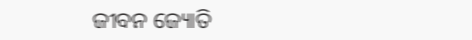ଜୀବନ ଜ୍ୟୋତି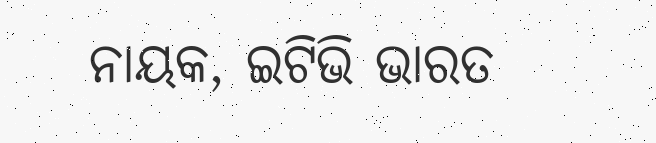ନାୟକ, ଇଟିଭି ଭାରତ